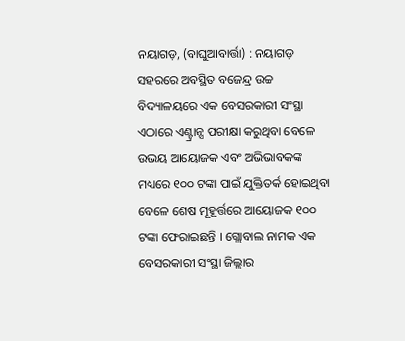ନୟାଗଡ଼, (ବାଘୁଆବାର୍ତ୍ତା) : ନୟାଗଡ଼ ସହରରେ ଅବସ୍ଥିତ ବଜେନ୍ଦ୍ର ଉଚ୍ଚ ବିଦ୍ୟାଳୟରେ ଏକ ବେସରକାରୀ ସଂସ୍ଥା ଏଠାରେ ଏଣ୍ଟ୍ରାନ୍ସ ପରୀକ୍ଷା କରୁଥିବା ବେଳେ ଉଭୟ ଆୟୋଜକ ଏବଂ ଅଭିଭାବକଙ୍କ ମଧ୍ୟରେ ୧୦୦ ଟଙ୍କା ପାଇଁ ଯୁକ୍ତିତର୍କ ହୋଇଥିବା ବେଳେ ଶେଷ ମୂହୂର୍ତ୍ତରେ ଆୟୋଜକ ୧୦୦ ଟଙ୍କା ଫେରାଇଛନ୍ତି । ଗ୍ଲୋବାଲ ନାମକ ଏକ ବେସରକାରୀ ସଂସ୍ଥା ଜିଲ୍ଲାର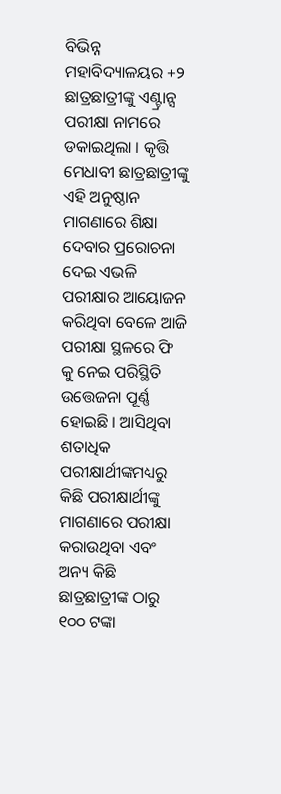ବିଭିନ୍ନ ମହାବିଦ୍ୟାଳୟର +୨ ଛାତ୍ରଛାତ୍ରୀଙ୍କୁ ଏଣ୍ଟ୍ରାନ୍ସ ପରୀକ୍ଷା ନାମରେ ଡକାଇଥିଲା । କୃତ୍ତି ମେଧାବୀ ଛାତ୍ରଛାତ୍ରୀଙ୍କୁ ଏହି ଅନୁଷ୍ଠାନ ମାଗଣାରେ ଶିକ୍ଷା ଦେବାର ପ୍ରରୋଚନା ଦେଇ ଏଭଳି ପରୀକ୍ଷାର ଆୟୋଜନ କରିଥିବା ବେଳେ ଆଜି ପରୀକ୍ଷା ସ୍ଥଳରେ ଫି କୁ ନେଇ ପରିସ୍ଥିତି ଉତ୍ତେଜନା ପୂର୍ଣ୍ଣ ହୋଇଛି । ଆସିଥିବା ଶତାଧିକ ପରୀକ୍ଷାର୍ଥୀଙ୍କମଧ୍ୟରୁ କିଛି ପରୀକ୍ଷାର୍ଥୀଙ୍କୁ ମାଗଣାରେ ପରୀକ୍ଷା କରାଉଥିବା ଏବଂ ଅନ୍ୟ କିଛି ଛାତ୍ରଛାତ୍ରୀଙ୍କ ଠାରୁ ୧୦୦ ଟଙ୍କା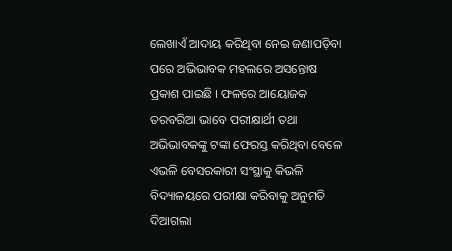ଲେଖାଏଁ ଆଦାୟ କରିଥିବା ନେଇ ଜଣାପଡ଼ିବା ପରେ ଅଭିଭାବକ ମହଲରେ ଅସନ୍ତୋଷ ପ୍ରକାଶ ପାଇଛି । ଫଳରେ ଆୟୋଜକ ତରବରିଆ ଭାବେ ପରୀକ୍ଷାର୍ଥୀ ତଥା ଅଭିଭାବକଙ୍କୁ ଟଙ୍କା ଫେରସ୍ତ କରିଥିବା ବେଳେ ଏଭଳି ବେସରକାରୀ ସଂସ୍ଥାକୁ କିଭଳି ବିଦ୍ୟାଳୟରେ ପରୀକ୍ଷା କରିବାକୁ ଅନୁମତି ଦିଆଗଲା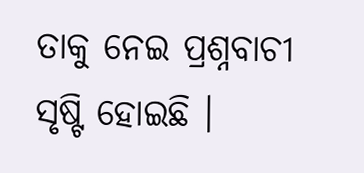ତାକୁ ନେଇ ପ୍ରଶ୍ନବାଚୀ ସୃଷ୍ଟି ହୋଇଛି ।